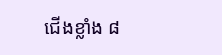ជើងខ្លាំង ៨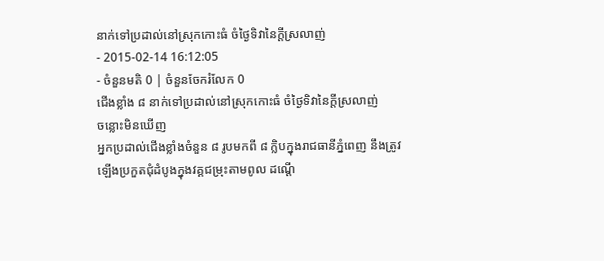នាក់ទៅប្រដាល់នៅស្រុកកោះធំ ចំថ្ងៃទិវានៃក្ដីស្រលាញ់
- 2015-02-14 16:12:05
- ចំនួនមតិ 0 | ចំនួនចែករំលែក 0
ជើងខ្លាំង ៨ នាក់ទៅប្រដាល់នៅស្រុកកោះធំ ចំថ្ងៃទិវានៃក្ដីស្រលាញ់
ចន្លោះមិនឃើញ
អ្នកប្រដាល់ជើងខ្លាំងចំនួន ៨ រូបមកពី ៨ ក្លិបក្នុងរាជធានីភ្នំពេញ នឹងត្រូវឡើងប្រកួតជុំដំបូងក្នុងវគ្គជម្រុះតាមពូល ដណ្ដើ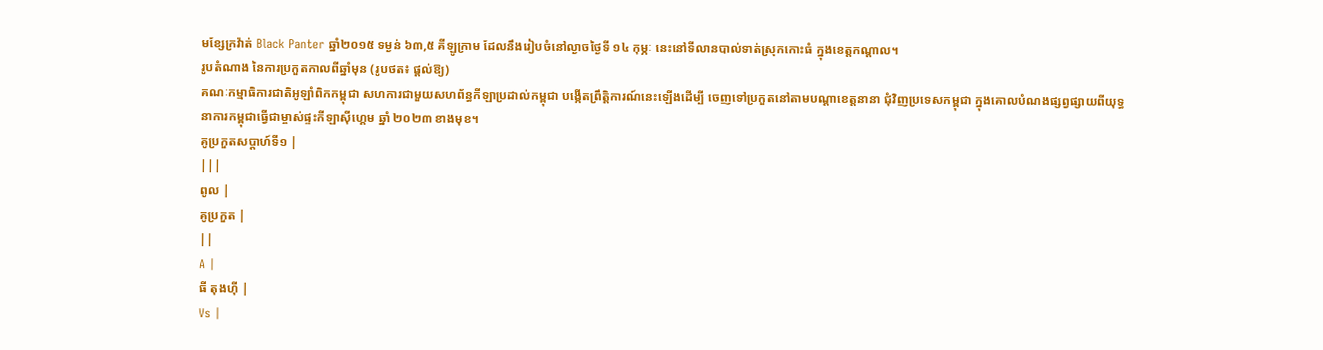មខ្សែក្រវ៉ាត់ Black Panter ឆ្នាំ២០១៥ ទម្ងន់ ៦៣,៥ គីឡូក្រាម ដែលនឹងរៀបចំនៅល្ងាចថ្ងៃទី ១៤ កុម្ភៈ នេះនៅទីលានបាល់ទាត់ស្រុកកោះធំ ក្នុងខេត្តកណ្ដាល។
រូបតំណាង នៃការប្រកួតកាលពីឆ្នាំមុន (រូបថត៖ ផ្ដល់ឱ្យ)
គណៈកម្មាធិការជាតិអូឡាំពិកកម្ពុជា សហការជាមួយសហព័ន្ធកីឡាប្រដាល់កម្ពុជា បង្កើតព្រឹត្តិការណ៍នេះឡើងដើម្បី ចេញទៅប្រកួតនៅតាមបណ្ដាខេត្តនានា ជុំវិញប្រទេសកម្ពុជា ក្នុងគោលបំណងផ្សព្វផ្សាយពីយុទ្ធនាការកម្ពុជាធ្វើជាម្ចាស់ផ្ទះកីឡាស៊ីហ្គេម ឆ្នាំ ២០២៣ ខាងមុខ។
គូប្រកួតសប្ដាហ៍ទី១ |
|||
ពូល |
គូប្រកួត |
||
A |
ធី តុងហ៊ី |
Vs |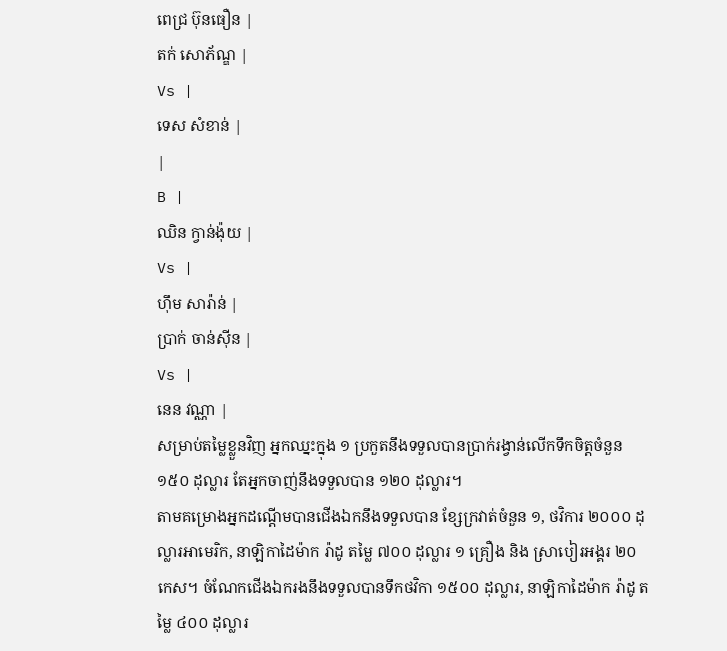ពេជ្រ ប៊ុនធឿន |
តក់ សោភ័ណ្ឌ |
Vs |
ទេស សំខាន់ |
|
B |
ឈិន ក្វាន់ង៉ុយ |
Vs |
ហ៊ឹម សារ៉ាន់ |
ប្រាក់ ចាន់ស៊ីន |
Vs |
នេន វណ្ណា |
សម្រាប់តម្លៃខ្លួនវិញ អ្នកឈ្នះក្នុង ១ ប្រកួតនឹងទទួលបានប្រាក់រង្វាន់លើកទឹកចិត្តចំនួន ១៥០ ដុល្លារ តែអ្នកចាញ់នឹងទទួលបាន ១២០ ដុល្លារ។
តាមគម្រោងអ្នកដណ្ដើមបានជើងឯកនឹងទទួលបាន ខ្សែក្រវាត់ចំនួន ១, ថវិការ ២០០០ ដុល្លារអាមេរិក, នាឡិកាដៃម៉ាក រ៉ាដូ តម្លៃ ៧០០ ដុល្លារ ១ គ្រឿង និង ស្រាបៀរអង្គរ ២០ កេស។ ចំណែកជើងឯករងនឹងទទួលបានទឹកថវិកា ១៥០០ ដុល្លារ, នាឡិកាដៃម៉ាក រ៉ាដូ តម្លៃ ៤០០ ដុល្លារ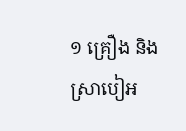១ គ្រឿង និង ស្រាបៀអ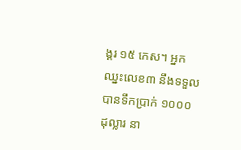ង្គរ ១៥ កេស។ អ្នកឈ្នះលេខ៣ នឹងទទួលបានទឹកប្រាក់ ១០០០ ដុល្លារ នា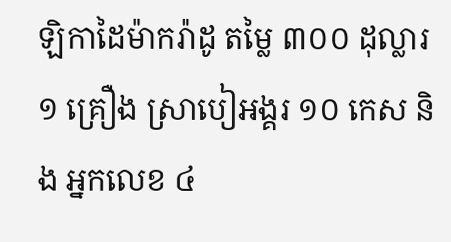ឡិកាដៃម៉ាករ៉ាដូ តម្លៃ ៣០០ ដុល្លារ ១ គ្រឿង ស្រាបៀអង្គរ ១០ កេស និង អ្នកលេខ ៤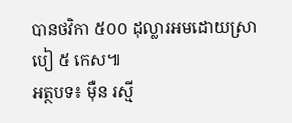បានថវិកា ៥០០ ដុល្លារអមដោយស្រាបៀ ៥ កេស៕
អត្ថបទ៖ ម៉ឺន រស្មី